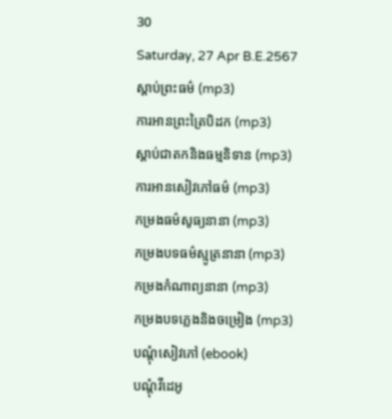30
Saturday, 27 Apr B.E.2567
ស្តាប់ព្រះធម៌ (mp3)
ការអានព្រះត្រៃបិដក (mp3)
ស្តាប់ជាតកនិងធម្មនិទាន (mp3)
ការអានសៀវភៅធម៌ (mp3)
កម្រងធម៌សូធ្យនានា (mp3)
កម្រងបទធម៌ស្មូត្រនានា (mp3)
កម្រងកំណាព្យនានា (mp3)
កម្រងបទភ្លេងនិងចម្រៀង (mp3)
បណ្តុំសៀវភៅ (ebook)
បណ្តុំវីដេអូ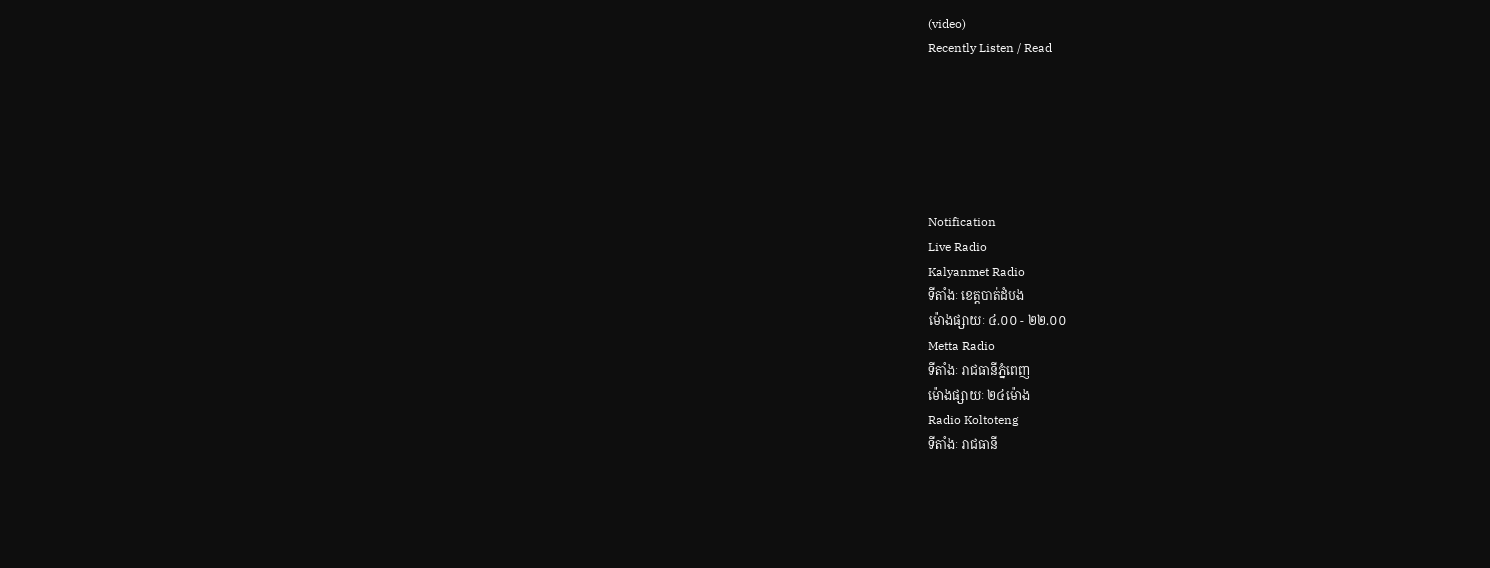(video)
Recently Listen / Read






Notification
Live Radio
Kalyanmet Radio
ទីតាំងៈ ខេត្តបាត់ដំបង
ម៉ោងផ្សាយៈ ៤.០០ - ២២.០០
Metta Radio
ទីតាំងៈ រាជធានីភ្នំពេញ
ម៉ោងផ្សាយៈ ២៤ម៉ោង
Radio Koltoteng
ទីតាំងៈ រាជធានី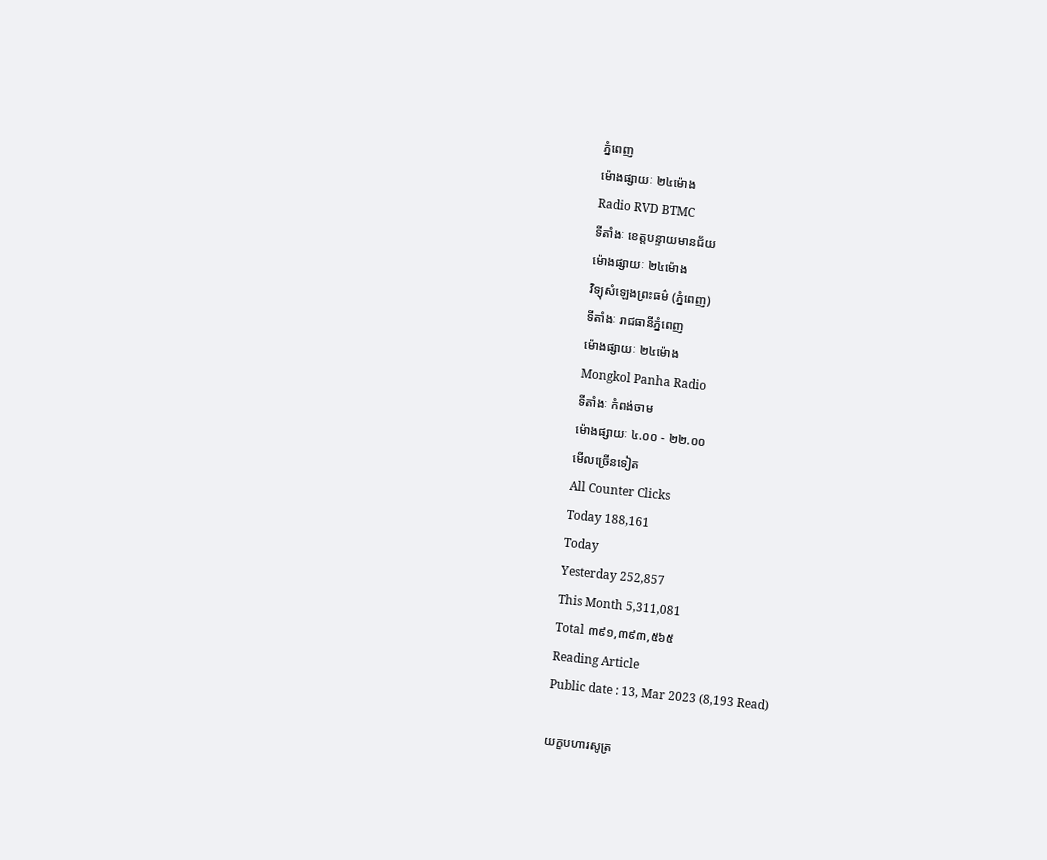ភ្នំពេញ
ម៉ោងផ្សាយៈ ២៤ម៉ោង
Radio RVD BTMC
ទីតាំងៈ ខេត្តបន្ទាយមានជ័យ
ម៉ោងផ្សាយៈ ២៤ម៉ោង
វិទ្យុសំឡេងព្រះធម៌ (ភ្នំពេញ)
ទីតាំងៈ រាជធានីភ្នំពេញ
ម៉ោងផ្សាយៈ ២៤ម៉ោង
Mongkol Panha Radio
ទីតាំងៈ កំពង់ចាម
ម៉ោងផ្សាយៈ ៤.០០ - ២២.០០
មើលច្រើនទៀត
All Counter Clicks
Today 188,161
Today
Yesterday 252,857
This Month 5,311,081
Total ៣៩១,៣៩៣,៥៦៥
Reading Article
Public date : 13, Mar 2023 (8,193 Read)

យក្ខបហារសូត្រ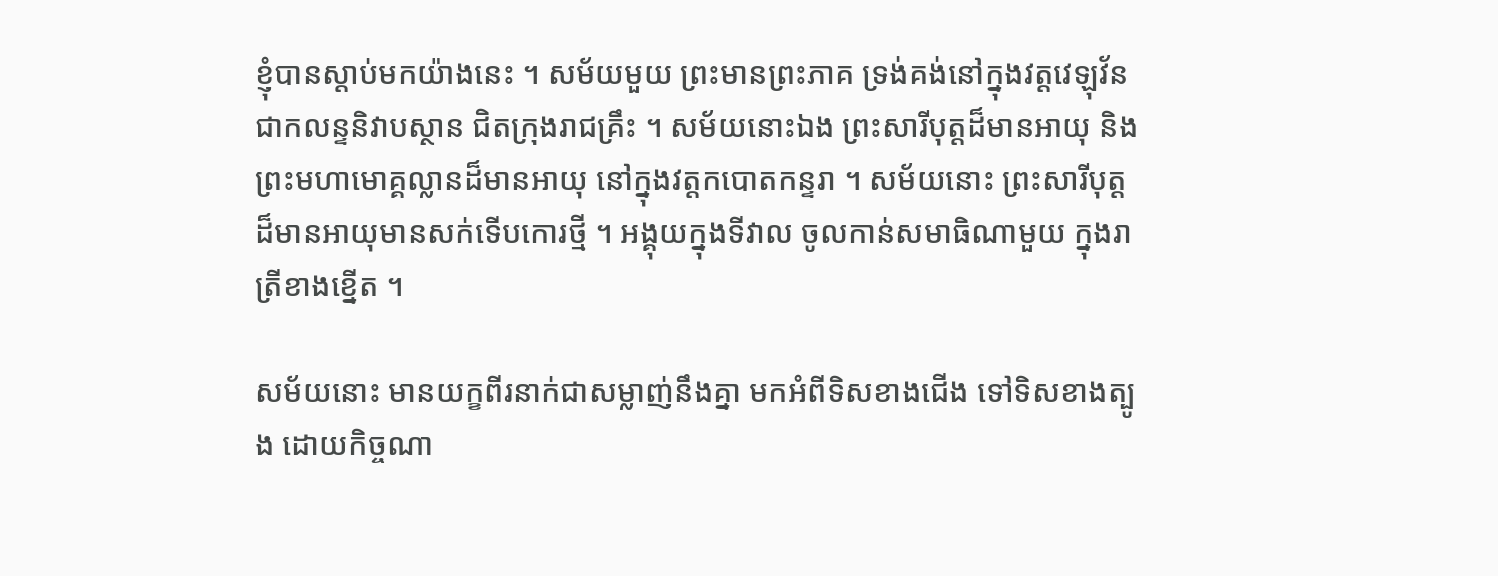ខ្ញុំបានស្តាប់មកយ៉ាងនេះ ។ សម័យមួយ ព្រះមានព្រះភាគ ទ្រង់គង់នៅក្នុងវត្តវេឡុវ័ន ជាកលន្ទនិវាបស្ថាន ជិតក្រុងរាជគ្រឹះ ។ សម័យនោះឯង ព្រះសារីបុត្តដ៏មានអាយុ និងព្រះមហាមោគ្គល្លានដ៏មានអាយុ នៅក្នុងវត្តកបោតកន្ទរា ។ សម័យនោះ ព្រះសារីបុត្តដ៏មានអាយុមានសក់ទើបកោរថ្មី ។ អង្គុយក្នុងទីវាល ចូលកាន់សមាធិណាមួយ ក្នុងរាត្រីខាងខ្នើត ។

សម័យនោះ មានយក្ខពីរនាក់ជាសម្លាញ់នឹងគ្នា មកអំពីទិសខាងជើង ទៅទិសខាងត្បូង ដោយកិច្ចណា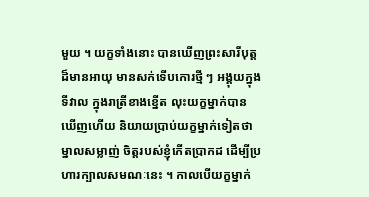មួយ ។ យក្ខទាំងនោះ បានឃើញព្រះសារីបុត្តដ៏មានអាយុ មានសក់ទើបកោរថ្មី ៗ អង្គុយក្នុងទីវាល ក្នុងរាត្រីខាងខ្នើត លុះយក្ខម្នាក់បានឃើញហើយ និយាយប្រាប់យក្ខម្នាក់ទៀតថា ម្នាលសម្លាញ់ ចិត្តរបស់ខ្ញុំកើតប្រាកដ ដើម្បីប្រហារក្បាលសមណៈនេះ ។ កាលបើយក្ខម្នាក់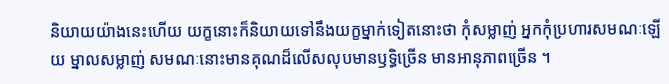និយាយយ៉ាងនេះហើយ យក្ខនោះក៏និយាយទៅនឹងយក្ខម្នាក់ទៀតនោះថា កុំសម្លាញ់ អ្នកកុំប្រហារសមណៈឡើយ ម្នាលសម្លាញ់ សមណៈនោះមានគុណដ៏លើសលុបមានឫទ្ធិច្រើន មានអានុភាពច្រើន ។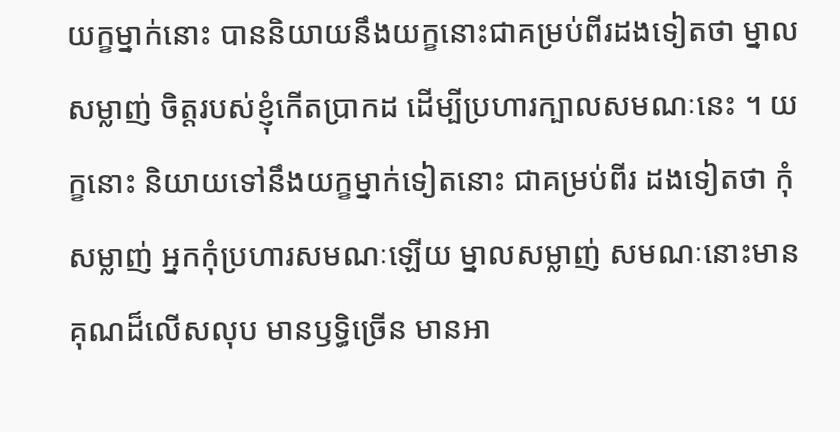យក្ខម្នាក់នោះ បាននិយាយនឹងយក្ខនោះជាគម្រប់ពីរដងទៀតថា ម្នាលសម្លាញ់ ចិត្តរបស់ខ្ញុំកើតប្រាកដ ដើម្បីប្រហារក្បាលសមណៈនេះ ។ យក្ខនោះ និយាយទៅនឹងយក្ខម្នាក់ទៀតនោះ ជាគម្រប់ពីរ ដងទៀតថា កុំសម្លាញ់ អ្នកកុំប្រហារសមណៈឡើយ ម្នាលសម្លាញ់ សមណៈនោះមានគុណដ៏លើសលុប មានឫទ្ធិច្រើន មានអា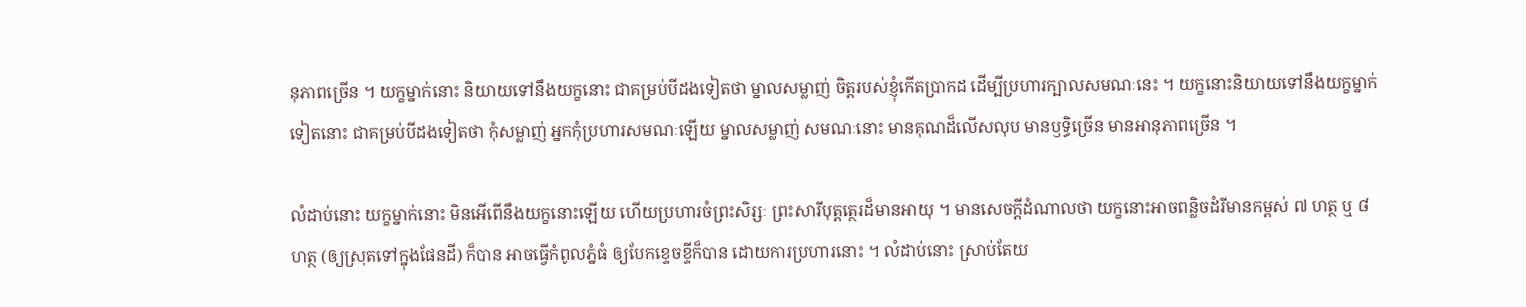នុភាពច្រើន ។ យក្ខម្នាក់នោះ និយាយទៅនឹងយក្ខនោះ ជាគម្រប់បីដងទៀតថា ម្នាលសម្លាញ់ ចិត្តរបស់ខ្ញុំកើតប្រាកដ ដើម្បីប្រហារក្បាលសមណៈនេះ ។ យក្ខនោះនិយាយទៅនឹងយក្ខម្នាក់ទៀតនោះ ជាគម្រប់បីដងទៀតថា កុំសម្លាញ់ អ្នកកុំប្រហារសមណៈឡើយ ម្នាលសម្លាញ់ សមណៈនោះ មានគុណដ៏លើសលុប មានឫទ្ធិច្រើន មានអានុភាពច្រើន ។

លំដាប់នោះ យក្ខម្នាក់នោះ មិនអើពើនឹងយក្ខនោះឡើយ ហើយប្រហារចំព្រះសិរ្សៈ ព្រះសារីបុត្តត្ថេរដ៏មានអាយុ ។ មានសេចក្តីដំណាលថា យក្ខនោះអាចពន្លិចដំរីមានកម្ពស់ ៧ ហត្ថ ឬ ៨ ហត្ថ (ឲ្យស្រុតទៅក្នុងផែនដី) ក៏បាន អាចធ្វើកំពូលភ្នំធំ ឲ្យបែកខ្ទេចខ្ទីក៏បាន ដោយការប្រហារនោះ ។ លំដាប់នោះ ស្រាប់តែយ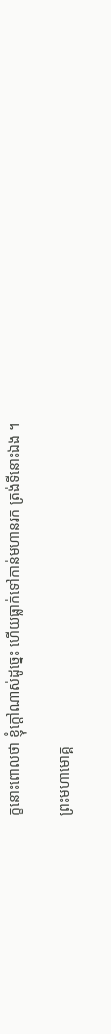ក្ខនោះពោលថា ខ្ញុំក្តៅណាស់ដូច្នេះ ហើយធ្លាក់ទៅកាន់មហានរក ត្រង់ទីនោះឯង ។

ព្រះមហាមោគ្គ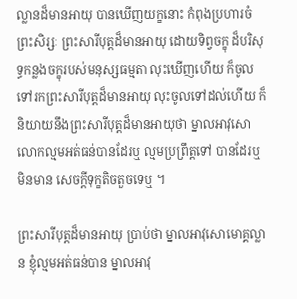ល្លានដ៏មានអាយុ បានឃើញយក្ខនោះ កំពុងប្រហារចំព្រះសិរ្សៈ ព្រះសារីបុត្តដ៏មានអាយុ ដោយទិព្វចក្ខុ ដ៏បរិសុទ្ធកន្លងចក្ខុរបស់មនុស្សធម្មតា លុះឃើញហើយ ក៏ចូលទៅរកព្រះសារីបុត្តដ៏មានអាយុ លុះចូលទៅដល់ហើយ ក៏និយាយនឹងព្រះសារីបុត្តដ៏មានអាយុថា ម្នាលអាវុសោ លោកល្មមអត់ធន់បានដែរឬ ល្មមប្រព្រឹត្តទៅ បានដែរឬ មិនមាន សេចក្តីទុក្ខតិចតួចទេឬ ។

ព្រះសារីបុត្តដ៏មានអាយុ ប្រាប់ថា ម្នាលអាវុសោមោគ្គល្លាន ខ្ញុំល្មមអត់ធន់បាន ម្នាលអាវុ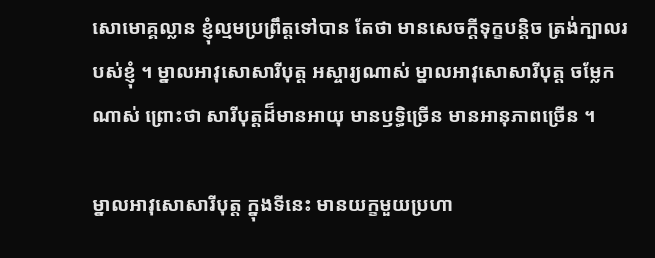សោមោគ្គល្លាន ខ្ញុំល្មមប្រព្រឹត្តទៅបាន តែថា មានសេចក្តីទុក្ខបន្តិច ត្រង់ក្បាលរបស់ខ្ញុំ ។ ម្នាលអាវុសោសារីបុត្ត អស្ចារ្យណាស់ ម្នាលអាវុសោសារីបុត្ត ចម្លែកណាស់ ព្រោះថា សារីបុត្តដ៏មានអាយុ មានឫទ្ធិច្រើន មានអានុភាពច្រើន ។

ម្នាលអាវុសោសារីបុត្ត ក្នុងទីនេះ មានយក្ខមួយប្រហា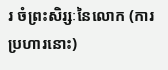រ ចំព្រះសិរ្សៈនៃលោក (ការប្រហារនោះ)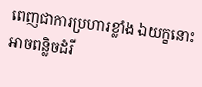ពេញជាការប្រហារខ្លាំង ឯយក្ខនោះអាចពន្លិចដំរី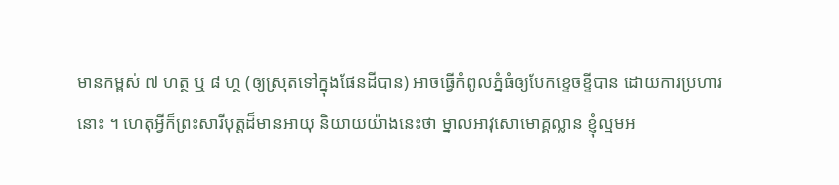មានកម្ពស់ ៧ ហត្ថ ឬ ៨ ហ្ថ (ឲ្យស្រុតទៅក្នុងផែនដីបាន) អាចធ្វើកំពូលភ្នំធំឲ្យបែកខ្ទេចខ្ទីបាន ដោយការប្រហារនោះ ។ ហេតុអ្វីក៏ព្រះសារីបុត្តដ៏មានអាយុ និយាយយ៉ាងនេះថា ម្នាលអាវុសោមោគ្គល្លាន ខ្ញុំល្មមអ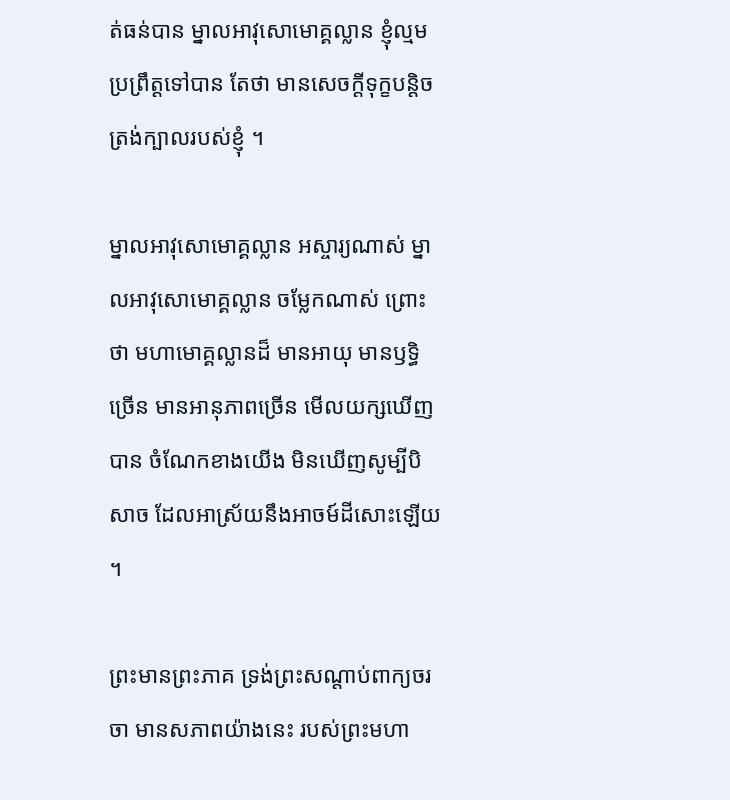ត់ធន់បាន ម្នាលអាវុសោមោគ្គល្លាន ខ្ញុំល្មមប្រព្រឹត្តទៅបាន តែថា មានសេចក្តីទុក្ខបន្តិច ត្រង់ក្បាលរបស់ខ្ញុំ ។

ម្នាលអាវុសោមោគ្គល្លាន អស្ចារ្យណាស់ ម្នាលអាវុសោមោគ្គល្លាន ចម្លែកណាស់ ព្រោះថា មហាមោគ្គល្លានដ៏ មានអាយុ មានឫទ្ធិច្រើន មានអានុភាពច្រើន មើលយក្សឃើញបាន ចំណែកខាងយើង មិនឃើញសូម្បីបិសាច ដែលអាស្រ័យនឹងអាចម៍ដីសោះឡើយ ។

ព្រះមានព្រះភាគ ទ្រង់ព្រះសណ្តាប់ពាក្យចរចា មានសភាពយ៉ាងនេះ របស់ព្រះមហា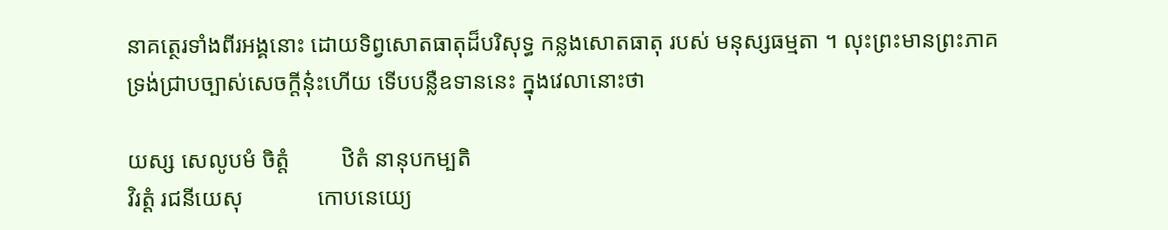នាគត្ថេរទាំងពីរអង្គនោះ ដោយទិព្វសោតធាតុដ៏បរិសុទ្ធ កន្លងសោតធាតុ របស់ មនុស្សធម្មតា ។ លុះព្រះមានព្រះភាគ ទ្រង់ជ្រាបច្បាស់សេចក្តីនុ៎ះហើយ ទើបបន្លឺឧទាននេះ ក្នុងវេលានោះថា

យស្ស សេលូបមំ ចិត្តំ         ឋិតំ នានុបកម្បតិ
វិរត្តំ រជនីយេសុ             កោបនេយ្យេ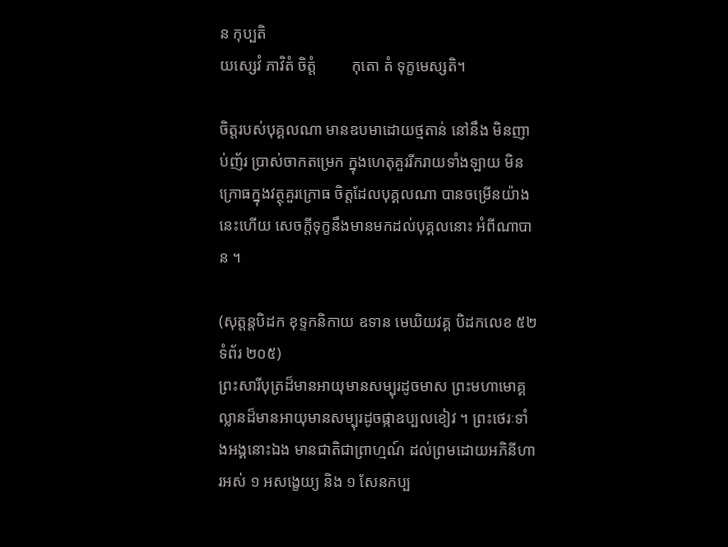ន កុប្បតិ
យស្សេវំ ភាវិតំ ចិត្តំ         កុតោ តំ ទុក្ខមេស្សតិ។

ចិត្តរបស់បុគ្គលណា មានឧបមាដោយថ្មតាន់ នៅនឹង មិនញាប់ញ័រ ប្រាស់ចាកតម្រេក ក្នុងហេតុគួររីករាយទាំងឡាយ មិនក្រោធក្នុងវត្ថុគួរក្រោធ ចិត្តដែលបុគ្គលណា បានចម្រើនយ៉ាងនេះហើយ សេចក្តីទុក្ខនឹងមានមកដល់បុគ្គលនោះ អំពីណាបាន ។

(សុត្តន្តបិដក ខុទ្ទកនិកាយ ឧទាន មេឃិយវគ្គ បិដកលេខ ៥២ ទំព័រ ២០៥)
ព្រះសារីបុត្រដ៏មានអាយុមានសម្បុរដូចមាស ព្រះមហាមោគ្គល្លានដ៏មានអាយុមានសម្បុរដូចផ្កាឧប្បលខៀវ ។ ព្រះថេរៈទាំងអង្គនោះឯង មានជាតិជាព្រាហ្មណ៍ ដល់ព្រមដោយអភិនីហារអស់ ១ អសង្ខេយ្យ និង ១ សែនកប្ប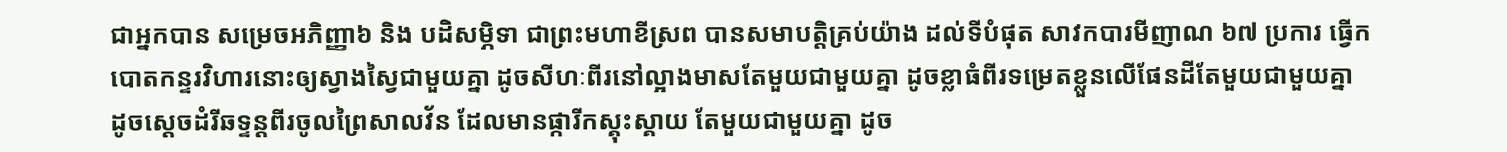ជាអ្នកបាន សម្រេចអភិញ្ញា៦ និង បដិសម្ភិទា ជាព្រះមហាខីស្រព បានសមាបត្តិគ្រប់យ៉ាង ដល់ទីបំផុត សាវកបារមីញាណ ៦៧ ប្រការ ធ្វើកបោតកន្ទរវិហារនោះឲ្យស្វាងស្វៃជាមួយគ្នា ដូចសីហៈពីរនៅល្អាងមាសតែមួយជាមួយគ្នា ដូចខ្លាធំពីរទម្រេតខ្លួនលើផែនដីតែមួយជាមួយគ្នា ដូចស្ដេចដំរីឆទ្ទន្តពីរចូលព្រៃសាលវ័ន ដែលមានផ្ការីកស្គុះស្គាយ តែមួយជាមួយគ្នា ដូច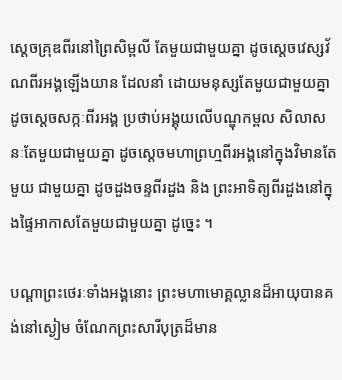ស្ដេចគ្រុឌពីរនៅព្រៃសិម្ពលី តែមួយជាមួយគ្នា ដូចស្ដេចវេស្សវ័ណពីរអង្គឡើងយាន ដែលនាំ ដោយមនុស្សតែមួយជាមួយគ្នា ដូចស្ដេចសក្កៈពីរអង្គ ប្រថាប់អង្គុយលើបណ្ឌុកម្ពល សិលាសនៈតែមួយជាមួយគ្នា ដូចស្ដេចមហាព្រហ្មពីរអង្គនៅក្នុងវិមានតែមួយ ជាមួយគ្នា ដូចដួងចន្ទពីរដួង និង ព្រះអាទិត្យពីរដួងនៅក្នុងផ្ទៃអាកាសតែមួយជាមួយគ្នា ដូច្នេះ ។

បណ្ដាព្រះថេរៈទាំងអង្គនោះ ព្រះមហាមោគ្គល្លានដ៏អាយុបានគង់នៅស្ងៀម ចំណែកព្រះសារីបុត្រដ៏មាន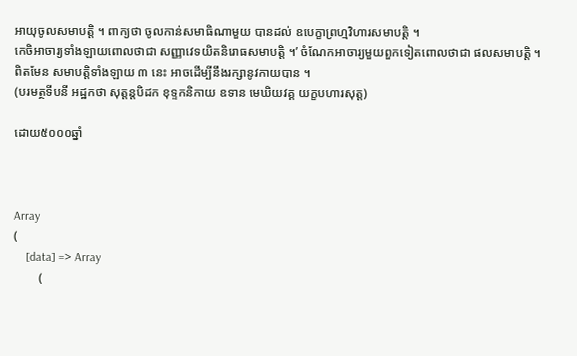អាយុចូលសមាបត្ដិ ។ ពាក្យថា ចូលកាន់សមាធិណាមួយ បានដល់ ឧបេក្ខាព្រហ្មវិហារសមាបត្តិ ។
កេចិអាចារ្យទាំងឡាយពោលថាជា សញ្ញាវេទយិតនិរោធសមាបត្តិ ។’ ចំណែកអាចារ្យមួយពួកទៀតពោលថាជា ផលសមាបត្តិ ។ ពិតមែន សមាបត្តិទាំងឡាយ ៣ នេះ អាចដើម្បីនឹងរក្សានូវកាយបាន ។
(បរមត្ថទីបនី អដ្ឋកថា សុត្តន្តបិដក ខុទ្ទកនិកាយ ឧទាន មេឃិយវគ្គ យក្ខបហារសុត្ត)

ដោយ៥០០០ឆ្នាំ



Array
(
    [data] => Array
        (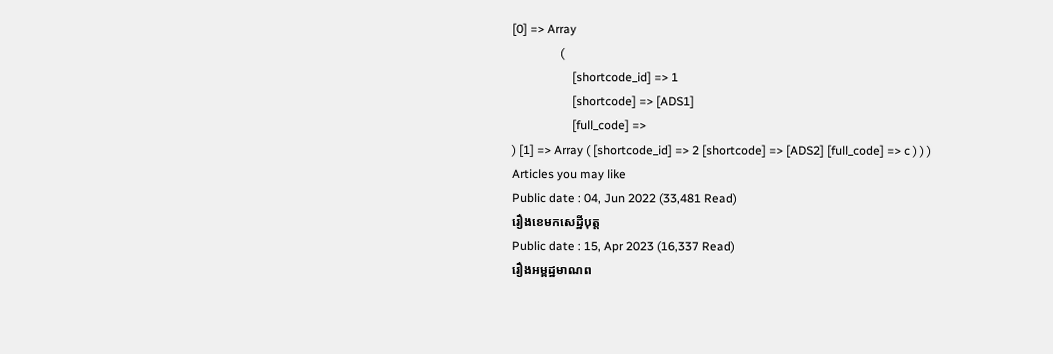[0] => Array
                (
                    [shortcode_id] => 1
                    [shortcode] => [ADS1]
                    [full_code] =>
) [1] => Array ( [shortcode_id] => 2 [shortcode] => [ADS2] [full_code] => c ) ) )
Articles you may like
Public date : 04, Jun 2022 (33,481 Read)
រឿងខេមកសេដ្ឋីបុត្ត
Public date : 15, Apr 2023 (16,337 Read)
រឿងអម្ពដ្ឋមាណព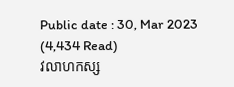Public date : 30, Mar 2023 (4,434 Read)
វលាហកស្ស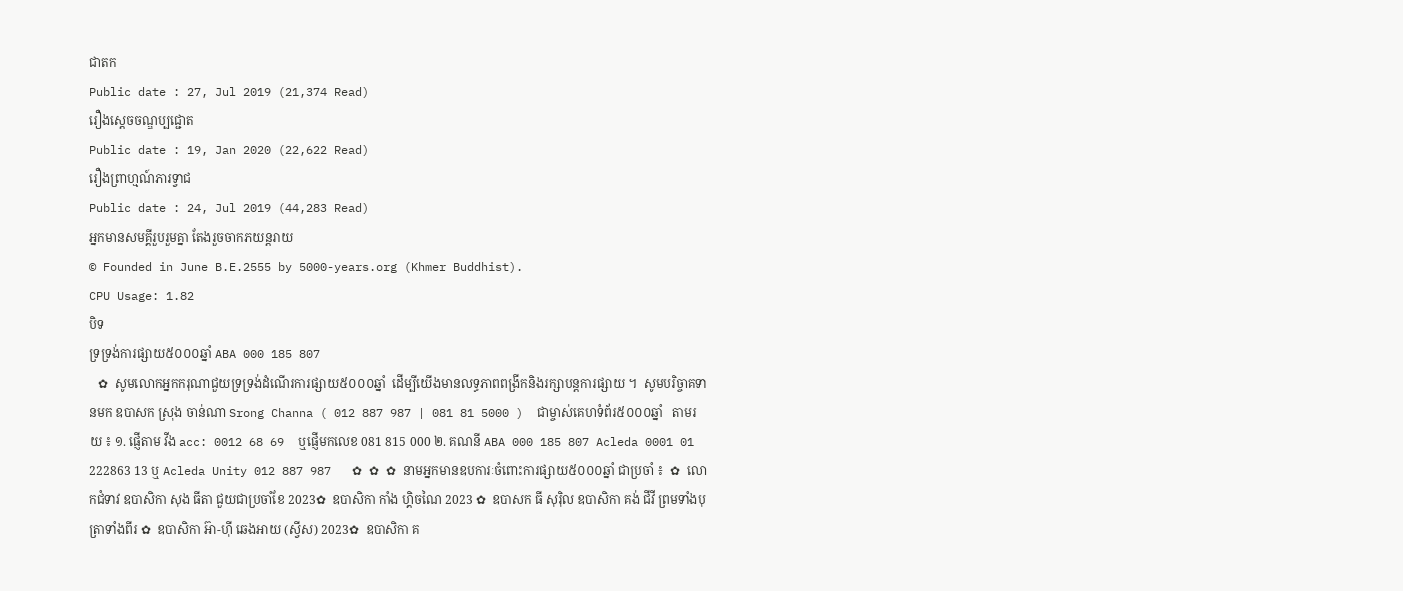ជាតក
Public date : 27, Jul 2019 (21,374 Read)
រឿងស្តេចចណ្ឌប្បជ្ជោត
Public date : 19, Jan 2020 (22,622 Read)
រឿងព្រាហ្មណ៍ភារទ្វាជ
Public date : 24, Jul 2019 (44,283 Read)
អ្នកមានសមគ្គីរួបរួមគ្នា តែងរួចចាកភយន្តរាយ
© Founded in June B.E.2555 by 5000-years.org (Khmer Buddhist).
CPU Usage: 1.82
បិទ
ទ្រទ្រង់ការផ្សាយ៥០០០ឆ្នាំ ABA 000 185 807
   ✿  សូមលោកអ្នកករុណាជួយទ្រទ្រង់ដំណើរការផ្សាយ៥០០០ឆ្នាំ  ដើម្បីយើងមានលទ្ធភាពពង្រីកនិងរក្សាបន្តការផ្សាយ ។  សូមបរិច្ចាគទានមក ឧបាសក ស្រុង ចាន់ណា Srong Channa ( 012 887 987 | 081 81 5000 )  ជាម្ចាស់គេហទំព័រ៥០០០ឆ្នាំ   តាមរយ ៖ ១. ផ្ញើតាម វីង acc: 0012 68 69  ឬផ្ញើមកលេខ 081 815 000 ២. គណនី ABA 000 185 807 Acleda 0001 01 222863 13 ឬ Acleda Unity 012 887 987   ✿ ✿ ✿ នាមអ្នកមានឧបការៈចំពោះការផ្សាយ៥០០០ឆ្នាំ ជាប្រចាំ ៖  ✿  លោកជំទាវ ឧបាសិកា សុង ធីតា ជួយជាប្រចាំខែ 2023✿  ឧបាសិកា កាំង ហ្គិចណៃ 2023 ✿  ឧបាសក ធី សុរ៉ិល ឧបាសិកា គង់ ជីវី ព្រមទាំងបុត្រាទាំងពីរ ✿  ឧបាសិកា អ៊ា-ហុី ឆេងអាយ (ស្វីស) 2023✿  ឧបាសិកា គ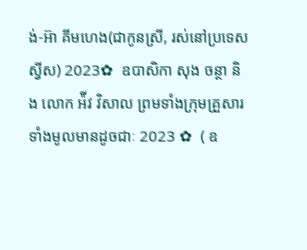ង់-អ៊ា គីមហេង(ជាកូនស្រី, រស់នៅប្រទេសស្វីស) 2023✿  ឧបាសិកា សុង ចន្ថា និង លោក អ៉ីវ វិសាល ព្រមទាំងក្រុមគ្រួសារទាំងមូលមានដូចជាៈ 2023 ✿  ( ឧ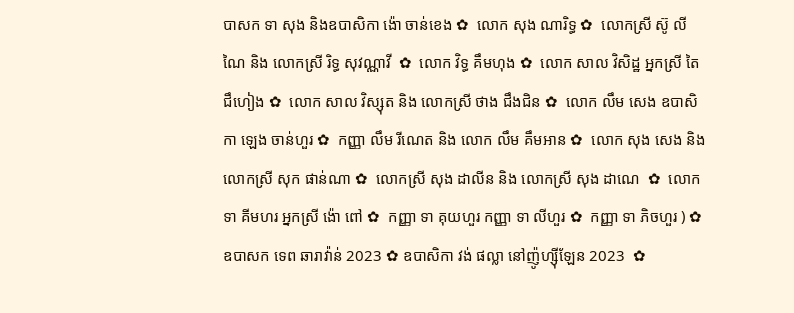បាសក ទា សុង និងឧបាសិកា ង៉ោ ចាន់ខេង ✿  លោក សុង ណារិទ្ធ ✿  លោកស្រី ស៊ូ លីណៃ និង លោកស្រី រិទ្ធ សុវណ្ណាវី  ✿  លោក វិទ្ធ គឹមហុង ✿  លោក សាល វិសិដ្ឋ អ្នកស្រី តៃ ជឹហៀង ✿  លោក សាល វិស្សុត និង លោកស្រី ថាង ជឹងជិន ✿  លោក លឹម សេង ឧបាសិកា ឡេង ចាន់ហួរ ✿  កញ្ញា លឹម រីណេត និង លោក លឹម គឹមអាន ✿  លោក សុង សេង និង លោកស្រី សុក ផាន់ណា ✿  លោកស្រី សុង ដាលីន និង លោកស្រី សុង ដាណេ  ✿  លោក ទា គីមហរ អ្នកស្រី ង៉ោ ពៅ ✿  កញ្ញា ទា គុយហួរ កញ្ញា ទា លីហួរ ✿  កញ្ញា ទា ភិចហួរ ) ✿  ឧបាសក ទេព ឆារាវ៉ាន់ 2023 ✿ ឧបាសិកា វង់ ផល្លា នៅញ៉ូហ្ស៊ីឡែន 2023  ✿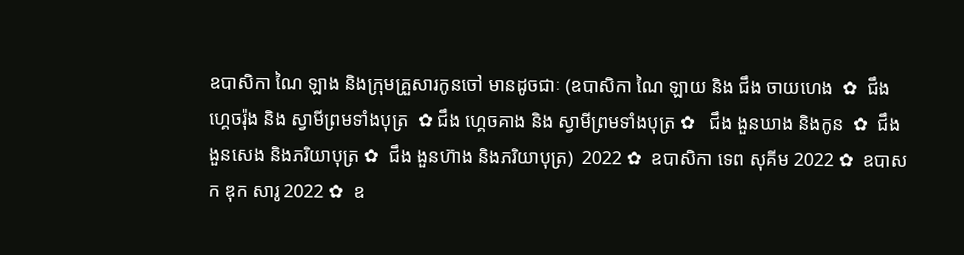ឧបាសិកា ណៃ ឡាង និងក្រុមគ្រួសារកូនចៅ មានដូចជាៈ (ឧបាសិកា ណៃ ឡាយ និង ជឹង ចាយហេង  ✿  ជឹង ហ្គេចរ៉ុង និង ស្វាមីព្រមទាំងបុត្រ  ✿ ជឹង ហ្គេចគាង និង ស្វាមីព្រមទាំងបុត្រ ✿   ជឹង ងួនឃាង និងកូន  ✿  ជឹង ងួនសេង និងភរិយាបុត្រ ✿  ជឹង ងួនហ៊ាង និងភរិយាបុត្រ)  2022 ✿  ឧបាសិកា ទេព សុគីម 2022 ✿  ឧបាសក ឌុក សារូ 2022 ✿  ឧ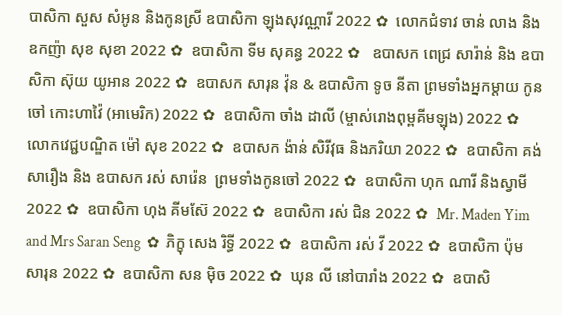បាសិកា សួស សំអូន និងកូនស្រី ឧបាសិកា ឡុងសុវណ្ណារី 2022 ✿  លោកជំទាវ ចាន់ លាង និង ឧកញ៉ា សុខ សុខា 2022 ✿  ឧបាសិកា ទីម សុគន្ធ 2022 ✿   ឧបាសក ពេជ្រ សារ៉ាន់ និង ឧបាសិកា ស៊ុយ យូអាន 2022 ✿  ឧបាសក សារុន វ៉ុន & ឧបាសិកា ទូច នីតា ព្រមទាំងអ្នកម្តាយ កូនចៅ កោះហាវ៉ៃ (អាមេរិក) 2022 ✿  ឧបាសិកា ចាំង ដាលី (ម្ចាស់រោងពុម្ពគីមឡុង) 2022 ✿  លោកវេជ្ជបណ្ឌិត ម៉ៅ សុខ 2022 ✿  ឧបាសក ង៉ាន់ សិរីវុធ និងភរិយា 2022 ✿  ឧបាសិកា គង់ សារឿង និង ឧបាសក រស់ សារ៉េន  ព្រមទាំងកូនចៅ 2022 ✿  ឧបាសិកា ហុក ណារី និងស្វាមី 2022 ✿  ឧបាសិកា ហុង គីមស៊ែ 2022 ✿  ឧបាសិកា រស់ ជិន 2022 ✿  Mr. Maden Yim and Mrs Saran Seng  ✿  ភិក្ខុ សេង រិទ្ធី 2022 ✿  ឧបាសិកា រស់ វី 2022 ✿  ឧបាសិកា ប៉ុម សារុន 2022 ✿  ឧបាសិកា សន ម៉ិច 2022 ✿  ឃុន លី នៅបារាំង 2022 ✿  ឧបាសិ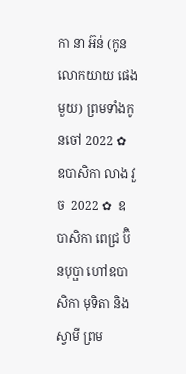កា នា អ៊ន់ (កូនលោកយាយ ផេង មួយ) ព្រមទាំងកូនចៅ 2022 ✿  ឧបាសិកា លាង វួច  2022 ✿  ឧបាសិកា ពេជ្រ ប៊ិនបុប្ផា ហៅឧបាសិកា មុទិតា និងស្វាមី ព្រម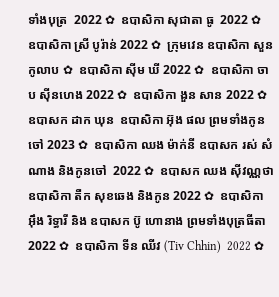ទាំងបុត្រ  2022 ✿  ឧបាសិកា សុជាតា ធូ  2022 ✿  ឧបាសិកា ស្រី បូរ៉ាន់ 2022 ✿  ក្រុមវេន ឧបាសិកា សួន កូលាប ✿  ឧបាសិកា ស៊ីម ឃី 2022 ✿  ឧបាសិកា ចាប ស៊ីនហេង 2022 ✿  ឧបាសិកា ងួន សាន 2022 ✿  ឧបាសក ដាក ឃុន  ឧបាសិកា អ៊ុង ផល ព្រមទាំងកូនចៅ 2023 ✿  ឧបាសិកា ឈង ម៉ាក់នី ឧបាសក រស់ សំណាង និងកូនចៅ  2022 ✿  ឧបាសក ឈង សុីវណ្ណថា ឧបាសិកា តឺក សុខឆេង និងកូន 2022 ✿  ឧបាសិកា អុឹង រិទ្ធារី និង ឧបាសក ប៊ូ ហោនាង ព្រមទាំងបុត្រធីតា  2022 ✿  ឧបាសិកា ទីន ឈីវ (Tiv Chhin)  2022 ✿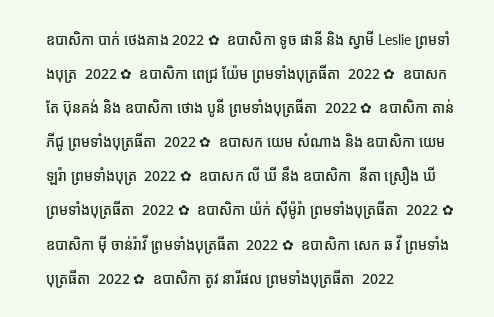ឧបាសិកា បាក់ ថេងគាង 2022 ✿  ឧបាសិកា ទូច ផានី និង ស្វាមី Leslie ព្រមទាំងបុត្រ  2022 ✿  ឧបាសិកា ពេជ្រ យ៉ែម ព្រមទាំងបុត្រធីតា  2022 ✿  ឧបាសក តែ ប៊ុនគង់ និង ឧបាសិកា ថោង បូនី ព្រមទាំងបុត្រធីតា  2022 ✿  ឧបាសិកា តាន់ ភីជូ ព្រមទាំងបុត្រធីតា  2022 ✿  ឧបាសក យេម សំណាង និង ឧបាសិកា យេម ឡរ៉ា ព្រមទាំងបុត្រ  2022 ✿  ឧបាសក លី ឃី នឹង ឧបាសិកា  នីតា ស្រឿង ឃី  ព្រមទាំងបុត្រធីតា  2022 ✿  ឧបាសិកា យ៉ក់ សុីម៉ូរ៉ា ព្រមទាំងបុត្រធីតា  2022 ✿  ឧបាសិកា មុី ចាន់រ៉ាវី ព្រមទាំងបុត្រធីតា  2022 ✿  ឧបាសិកា សេក ឆ វី ព្រមទាំងបុត្រធីតា  2022 ✿  ឧបាសិកា តូវ នារីផល ព្រមទាំងបុត្រធីតា  2022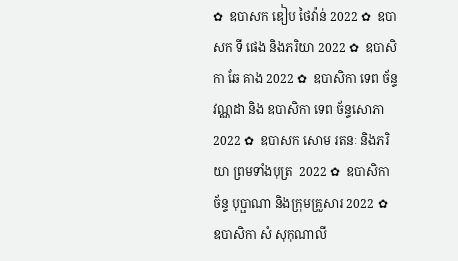✿  ឧបាសក ឌៀប ថៃវ៉ាន់ 2022 ✿  ឧបាសក ទី ផេង និងភរិយា 2022 ✿  ឧបាសិកា ឆែ គាង 2022 ✿  ឧបាសិកា ទេព ច័ន្ទវណ្ណដា និង ឧបាសិកា ទេព ច័ន្ទសោភា  2022 ✿  ឧបាសក សោម រតនៈ និងភរិយា ព្រមទាំងបុត្រ  2022 ✿  ឧបាសិកា ច័ន្ទ បុប្ផាណា និងក្រុមគ្រួសារ 2022 ✿  ឧបាសិកា សំ សុកុណាលី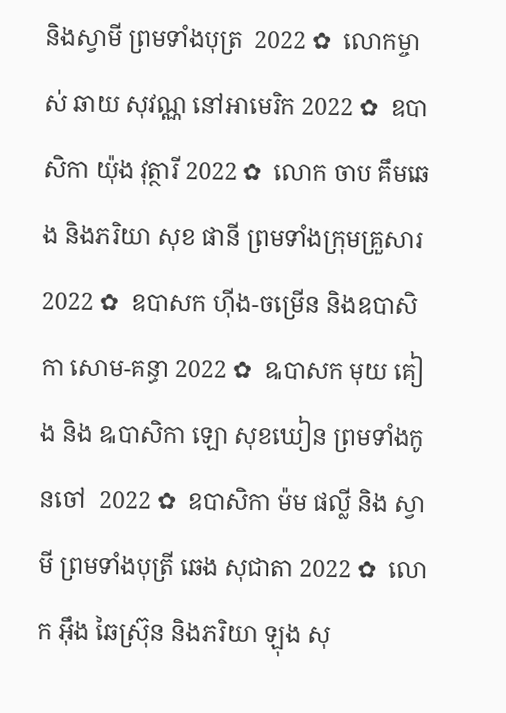និងស្វាមី ព្រមទាំងបុត្រ  2022 ✿  លោកម្ចាស់ ឆាយ សុវណ្ណ នៅអាមេរិក 2022 ✿  ឧបាសិកា យ៉ុង វុត្ថារី 2022 ✿  លោក ចាប គឹមឆេង និងភរិយា សុខ ផានី ព្រមទាំងក្រុមគ្រួសារ 2022 ✿  ឧបាសក ហ៊ីង-ចម្រើន និងឧបាសិកា សោម-គន្ធា 2022 ✿  ឩបាសក មុយ គៀង និង ឩបាសិកា ឡោ សុខឃៀន ព្រមទាំងកូនចៅ  2022 ✿  ឧបាសិកា ម៉ម ផល្លី និង ស្វាមី ព្រមទាំងបុត្រី ឆេង សុជាតា 2022 ✿  លោក អ៊ឹង ឆៃស្រ៊ុន និងភរិយា ឡុង សុ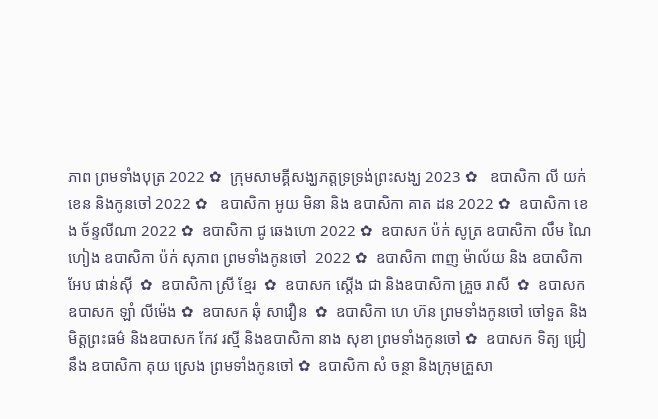ភាព ព្រមទាំងបុត្រ 2022 ✿  ក្រុមសាមគ្គីសង្ឃភត្តទ្រទ្រង់ព្រះសង្ឃ 2023 ✿   ឧបាសិកា លី យក់ខេន និងកូនចៅ 2022 ✿   ឧបាសិកា អូយ មិនា និង ឧបាសិកា គាត ដន 2022 ✿  ឧបាសិកា ខេង ច័ន្ទលីណា 2022 ✿  ឧបាសិកា ជូ ឆេងហោ 2022 ✿  ឧបាសក ប៉ក់ សូត្រ ឧបាសិកា លឹម ណៃហៀង ឧបាសិកា ប៉ក់ សុភាព ព្រមទាំងកូនចៅ  2022 ✿  ឧបាសិកា ពាញ ម៉ាល័យ និង ឧបាសិកា អែប ផាន់ស៊ី  ✿  ឧបាសិកា ស្រី ខ្មែរ  ✿  ឧបាសក ស្តើង ជា និងឧបាសិកា គ្រួច រាសី  ✿  ឧបាសក ឧបាសក ឡាំ លីម៉េង ✿  ឧបាសក ឆុំ សាវឿន  ✿  ឧបាសិកា ហេ ហ៊ន ព្រមទាំងកូនចៅ ចៅទួត និងមិត្តព្រះធម៌ និងឧបាសក កែវ រស្មី និងឧបាសិកា នាង សុខា ព្រមទាំងកូនចៅ ✿  ឧបាសក ទិត្យ ជ្រៀ នឹង ឧបាសិកា គុយ ស្រេង ព្រមទាំងកូនចៅ ✿  ឧបាសិកា សំ ចន្ថា និងក្រុមគ្រួសា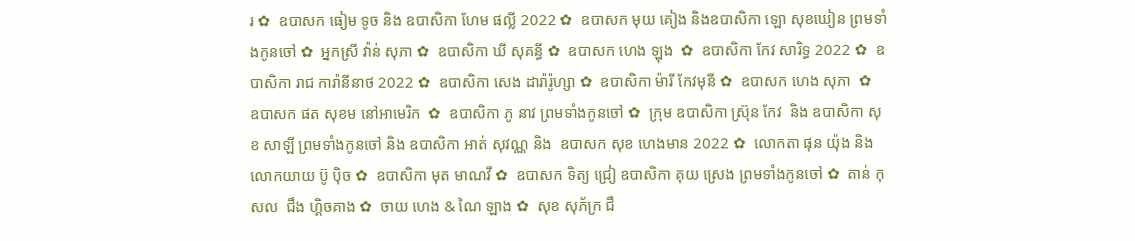រ ✿  ឧបាសក ធៀម ទូច និង ឧបាសិកា ហែម ផល្លី 2022 ✿  ឧបាសក មុយ គៀង និងឧបាសិកា ឡោ សុខឃៀន ព្រមទាំងកូនចៅ ✿  អ្នកស្រី វ៉ាន់ សុភា ✿  ឧបាសិកា ឃី សុគន្ធី ✿  ឧបាសក ហេង ឡុង  ✿  ឧបាសិកា កែវ សារិទ្ធ 2022 ✿  ឧបាសិកា រាជ ការ៉ានីនាថ 2022 ✿  ឧបាសិកា សេង ដារ៉ារ៉ូហ្សា ✿  ឧបាសិកា ម៉ារី កែវមុនី ✿  ឧបាសក ហេង សុភា  ✿  ឧបាសក ផត សុខម នៅអាមេរិក  ✿  ឧបាសិកា ភូ នាវ ព្រមទាំងកូនចៅ ✿  ក្រុម ឧបាសិកា ស្រ៊ុន កែវ  និង ឧបាសិកា សុខ សាឡី ព្រមទាំងកូនចៅ និង ឧបាសិកា អាត់ សុវណ្ណ និង  ឧបាសក សុខ ហេងមាន 2022 ✿  លោកតា ផុន យ៉ុង និង លោកយាយ ប៊ូ ប៉ិច ✿  ឧបាសិកា មុត មាណវី ✿  ឧបាសក ទិត្យ ជ្រៀ ឧបាសិកា គុយ ស្រេង ព្រមទាំងកូនចៅ ✿  តាន់ កុសល  ជឹង ហ្គិចគាង ✿  ចាយ ហេង & ណៃ ឡាង ✿  សុខ សុភ័ក្រ ជឹ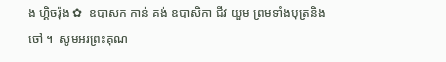ង ហ្គិចរ៉ុង ✿  ឧបាសក កាន់ គង់ ឧបាសិកា ជីវ យួម ព្រមទាំងបុត្រនិង ចៅ ។  សូមអរព្រះគុណ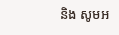និង សូមអ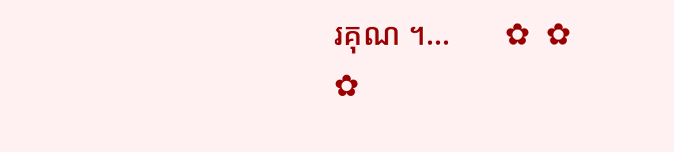រគុណ ។...       ✿  ✿  ✿